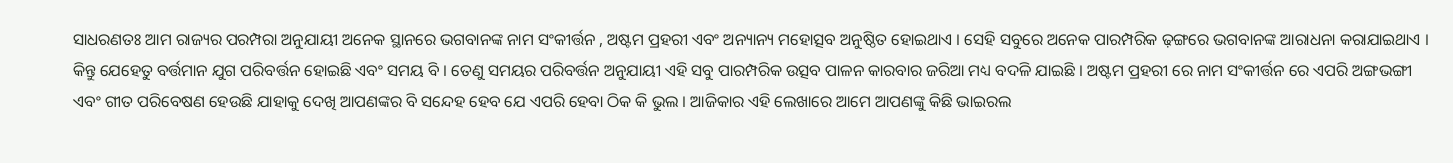ସାଧରଣତଃ ଆମ ରାଜ୍ୟର ପରମ୍ପରା ଅନୁଯାୟୀ ଅନେକ ସ୍ଥାନରେ ଭଗବାନଙ୍କ ନାମ ସଂକୀର୍ତ୍ତନ , ଅଷ୍ଟମ ପ୍ରହରୀ ଏବଂ ଅନ୍ୟାନ୍ୟ ମହୋତ୍ସବ ଅନୁଷ୍ଠିତ ହୋଇଥାଏ । ସେହି ସବୁରେ ଅନେକ ପାରମ୍ପରିକ ଢ଼ଙ୍ଗରେ ଭଗବାନଙ୍କ ଆରାଧନା କରାଯାଇଥାଏ । କିନ୍ତୁ ଯେହେତୁ ବର୍ତ୍ତମାନ ଯୁଗ ପରିବର୍ତ୍ତନ ହୋଇଛି ଏବଂ ସମୟ ବି । ତେଣୁ ସମୟର ପରିବର୍ତ୍ତନ ଅନୁଯାୟୀ ଏହି ସବୁ ପାରମ୍ପରିକ ଉତ୍ସବ ପାଳନ କାରବାର ଜରିଆ ମଧ୍ୟ ବଦଳି ଯାଇଛି । ଅଷ୍ଟମ ପ୍ରହରୀ ରେ ନାମ ସଂକୀର୍ତ୍ତନ ରେ ଏପରି ଅଙ୍ଗଭଙ୍ଗୀ ଏବଂ ଗୀତ ପରିବେଷଣ ହେଉଛି ଯାହାକୁ ଦେଖି ଆପଣଙ୍କର ବି ସନ୍ଦେହ ହେବ ଯେ ଏପରି ହେବା ଠିକ କି ଭୁଲ । ଆଜିକାର ଏହି ଲେଖାରେ ଆମେ ଆପଣଙ୍କୁ କିଛି ଭାଇରଲ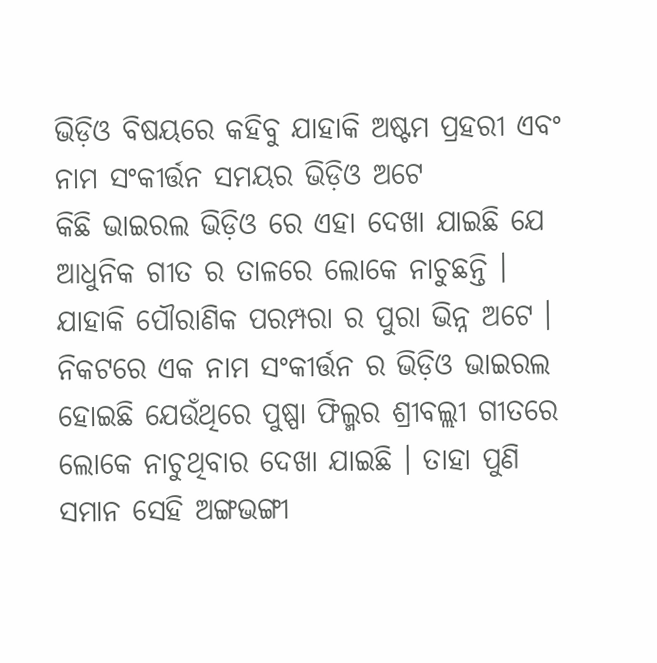ଭିଡ଼ିଓ ବିଷୟରେ କହିବୁ ଯାହାକି ଅଷ୍ଟମ ପ୍ରହରୀ ଏବଂ ନାମ ସଂକୀର୍ତ୍ତନ ସମୟର ଭିଡ଼ିଓ ଅଟେ
କିଛି ଭାଇରଲ ଭିଡ଼ିଓ ରେ ଏହା ଦେଖା ଯାଇଛି ଯେ ଆଧୁନିକ ଗୀତ ର ତାଳରେ ଲୋକେ ନାଚୁଛନ୍ତି । ଯାହାକି ପୌରାଣିକ ପରମ୍ପରା ର ପୁରା ଭିନ୍ନ ଅଟେ । ନିକଟରେ ଏକ ନାମ ସଂକୀର୍ତ୍ତନ ର ଭିଡ଼ିଓ ଭାଇରଲ ହୋଇଛି ଯେଉଁଥିରେ ପୁଷ୍ପା ଫିଲ୍ମର ଶ୍ରୀବଲ୍ଲୀ ଗୀତରେ ଲୋକେ ନାଚୁଥିବାର ଦେଖା ଯାଇଛି । ତାହା ପୁଣି ସମାନ ସେହି ଅଙ୍ଗଭଙ୍ଗୀ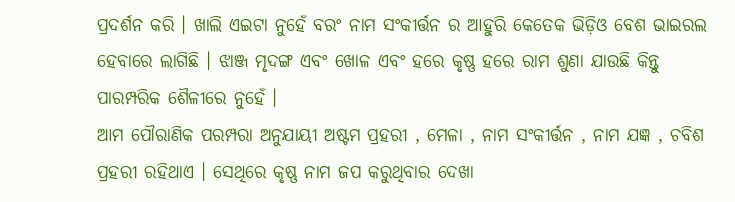ପ୍ରଦର୍ଶନ କରି । ଖାଲି ଏଇଟା ନୁହେଁ ବରଂ ନାମ ସଂକୀର୍ତ୍ତନ ର ଆହୁରି କେତେକ ଭିଡ଼ିଓ ବେଶ ଭାଇରଲ ହେବାରେ ଲାଗିଛି । ଝାଞ୍ଜ ମୃଦଙ୍ଗ ଏବଂ ଖୋଳ ଏବଂ ହରେ କୃଷ୍ଣ ହରେ ରାମ ଶୁଣା ଯାଉଛି କିନ୍ତୁ ପାରମ୍ପରିକ ଶୈଳୀରେ ନୁହେଁ ।
ଆମ ପୌରାଣିକ ପରମ୍ପରା ଅନୁଯାୟୀ ଅଷ୍ଟମ ପ୍ରହରୀ , ମେଳା , ନାମ ସଂକୀର୍ତ୍ତନ , ନାମ ଯଜ୍ଞ , ଚବିଶ ପ୍ରହରୀ ରହିଥାଏ । ସେଥିରେ କୃଷ୍ଣ ନାମ ଜପ କରୁଥିବାର ଦେଖା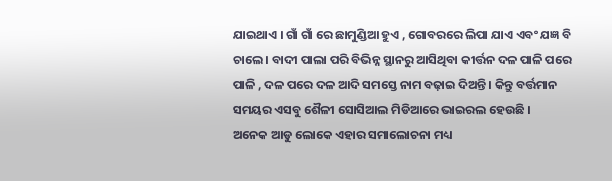ଯାଇଥାଏ । ଗାଁ ଗାଁ ରେ ଛାମୁଣ୍ଡିଆ ହୁଏ , ଗୋବରରେ ଲିପା ଯାଏ ଏବଂ ଯଜ୍ଞ ବି ଚାଲେ । ବାଦୀ ପାଲା ପରି ବିଭିନ୍ନ ସ୍ଥାନରୁ ଆସିଥିବା କୀର୍ତ୍ତନ ଦଳ ପାଳି ପରେ ପାଳି , ଦଳ ପରେ ଦଳ ଆଦି ସମସ୍ତେ ନାମ ବଢ଼ାଇ ଦିଅନ୍ତି । କିନ୍ତୁ ବର୍ତ୍ତମାନ ସମୟର ଏସବୁ ଶୈଳୀ ସୋସିଆଲ ମିଡିଆରେ ଭାଇରଲ ହେଉଛି ।
ଅନେକ ଆଡୁ ଲୋକେ ଏହାର ସମାଲୋଚନା ମଧ୍ୟ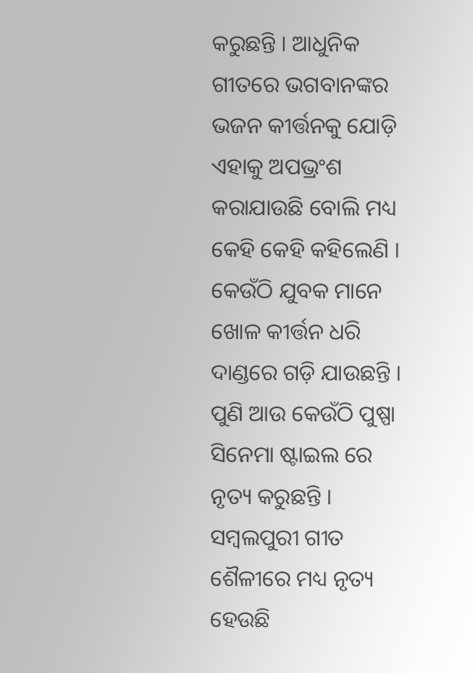କରୁଛନ୍ତି । ଆଧୁନିକ ଗୀତରେ ଭଗବାନଙ୍କର ଭଜନ କୀର୍ତ୍ତନକୁ ଯୋଡ଼ି ଏହାକୁ ଅପଭ୍ରଂଶ କରାଯାଉଛି ବୋଲି ମଧ୍ୟ କେହି କେହି କହିଲେଣି । କେଉଁଠି ଯୁବକ ମାନେ ଖୋଳ କୀର୍ତ୍ତନ ଧରି ଦାଣ୍ଡରେ ଗଡ଼ି ଯାଉଛନ୍ତି । ପୁଣି ଆଉ କେଉଁଠି ପୁଷ୍ପା ସିନେମା ଷ୍ଟାଇଲ ରେ ନୃତ୍ୟ କରୁଛନ୍ତି । ସମ୍ବଲପୁରୀ ଗୀତ ଶୈଳୀରେ ମଧ୍ୟ ନୃତ୍ୟ ହେଉଛି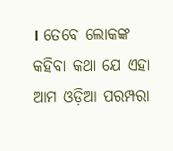। ତେବେ ଲୋକଙ୍କ କହିବା କଥା ଯେ ଏହା ଆମ ଓଡ଼ିଆ ପରମ୍ପରା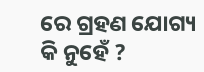ରେ ଗ୍ରହଣ ଯୋଗ୍ୟ କି ନୁହେଁ ?